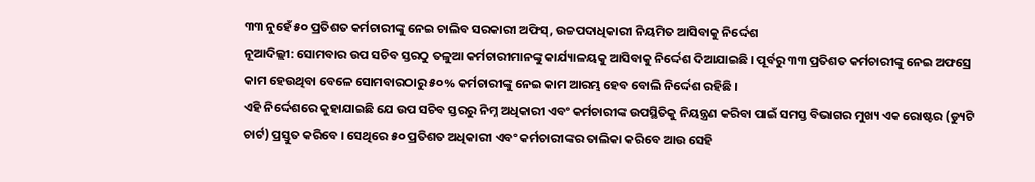୩୩ ନୁହେଁ ୫୦ ପ୍ରତିଶତ କର୍ମଚାରୀଙ୍କୁ ନେଇ ଚାଲିବ ସରକାରୀ ଅଫିସ୍, ଉଚ୍ଚପଦାଧିକାରୀ ନିୟମିତ ଆସିବାକୁ ନିର୍ଦ୍ଦେଶ
ନୂଆଦିଲ୍ଲୀ: ସୋମବାର ଉପ ସଚିବ ସ୍ତରଠୁ ତଳୁଆ କର୍ମଚାରୀମାନଙ୍କୁ କାର୍ଯ୍ୟାଳୟକୁ ଆସିବାକୁ ନିର୍ଦ୍ଦେଶ ଦିଆଯାଇଛି । ପୂର୍ବରୁ ୩୩ ପ୍ରତିଶତ କର୍ମଚାରୀଙ୍କୁ ନେଇ ଅଫସ୍ରେ କାମ ହେଉଥିବା ବେଳେ ସୋମବାରଠାରୁ ୫୦% କର୍ମଚାରୀଙ୍କୁ ନେଇ କାମ ଆରମ୍ଭ ହେବ ବୋଲି ନିର୍ଦ୍ଦେଶ ରହିଛି ।
ଏହି ନିର୍ଦ୍ଦେଶରେ କୁହାଯାଇଛି ଯେ ଉପ ସଚିବ ସ୍ତରରୁ ନିମ୍ନ ଅଧିକାରୀ ଏବଂ କର୍ମଚାରୀଙ୍କ ଉପସ୍ଥିତିକୁ ନିୟନ୍ତ୍ରଣ କରିବା ପାଇଁ ସମସ୍ତ ବିଭାଗର ମୁଖ୍ୟ ଏକ ରୋଷ୍ଟର (ଡ୍ୟୁଟି ଚାର୍ଟ) ପ୍ରସ୍ତୁତ କରିବେ । ସେଥିରେ ୫୦ ପ୍ରତିଶତ ଅଧିକାରୀ ଏବଂ କର୍ମଚାରୀଙ୍କର ତାଲିକା କରିବେ ଆଉ ସେହି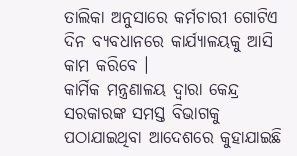ତାଲିକା ଅନୁସାରେ କର୍ମଚାରୀ ଗୋଟିଏ ଦିନ ବ୍ୟବଧାନରେ କାର୍ଯ୍ୟାଳୟକୁ ଆସି କାମ କରିବେ ।
କାର୍ମିକ ମନ୍ତ୍ରଣାଳୟ ଦ୍ୱାରା କେନ୍ଦ୍ର ସରକାରଙ୍କ ସମସ୍ତ ବିଭାଗକୁ ପଠାଯାଇଥିବା ଆଦେଶରେ କୁହାଯାଇଛି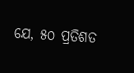ଯେ, ୫୦ ପ୍ରତିଶତ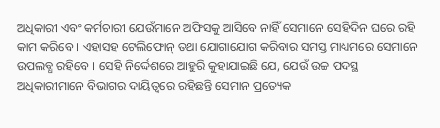ଅଧିକାରୀ ଏବଂ କର୍ମଚାରୀ ଯେଉଁମାନେ ଅଫିସକୁ ଆସିବେ ନାହିଁ ସେମାନେ ସେହିଦିନ ଘରେ ରହି କାମ କରିବେ । ଏହାସହ ଟେଲିଫୋନ୍ ତଥା ଯୋଗାଯୋଗ କରିବାର ସମସ୍ତ ମାଧ୍ୟମରେ ସେମାନେ ଉପଲବ୍ଧ ରହିବେ । ସେହି ନିର୍ଦ୍ଦେଶରେ ଆହୁରି କୁହାଯାଇଛି ଯେ, ଯେଉଁ ଉଚ୍ଚ ପଦସ୍ଥ ଅଧିକାରୀମାନେ ବିଭାଗର ଦାୟିତ୍ୱରେ ରହିଛନ୍ତି ସେମାନ ପ୍ରତ୍ୟେକ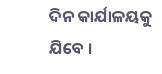ଦିନ କାର୍ଯାଳୟକୁ ଯିବେ ।